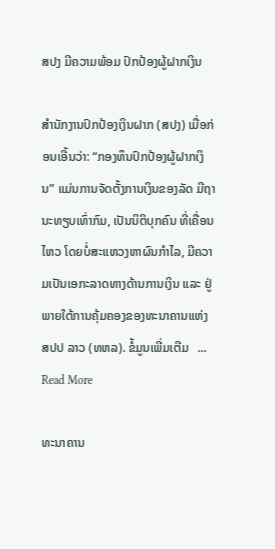ສປງ ມີຄວາມພ້ອມ ປົກປ້ອງຜູ້ຝາກເງິນ

ສໍານັກງານປົກປ້ອງເງິນຝາກ (ສປງ) ເມື່ອກ່ອນເອີ້ນວ່າ: “ກອງທຶນປົກປ້ອງຜູ້ຝາກເງິນ” ແມ່ນການຈັດຕັ້ງການເງິນຂອງລັດ ມີຖານະທຽບເທົ່າກົມ, ເປັນນິຕິບຸກຄົນ ທີ່ເຄື່ອນໄຫວ ໂດຍບໍ່ສະແຫວງຫາຜົນກໍາໄລ, ມີຄວາມເປັນເອກະລາດທາງດ້ານການເງິນ ແລະ ຢູ່ພາຍໃຕ້ການຄຸ້ມຄອງຂອງທະນາຄານແຫ່ງ ສປປ ລາວ (ທຫລ). ຂໍ້ມູນເພີ່ມເຕີມ   ... Read More

ທະນາຄານ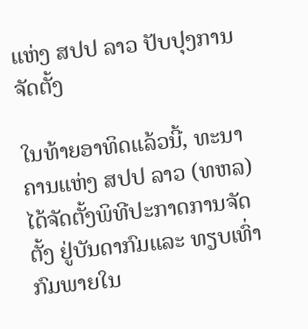ແຫ່ງ ສປປ ລາວ ປັບປຸງການຈັດຕັ້ງ

ໃນທ້າຍອາທິດແລ້ວນີ້, ທະນາຄານແຫ່ງ ສປປ ລາວ (ທຫລ) ໄດ້ຈັດຕັ້ງພິທີປະກາດການຈັດຕັ້ງ ຢູ່ບັນດາກົມແລະ ທຽບເທົ່າກົມພາຍໃນ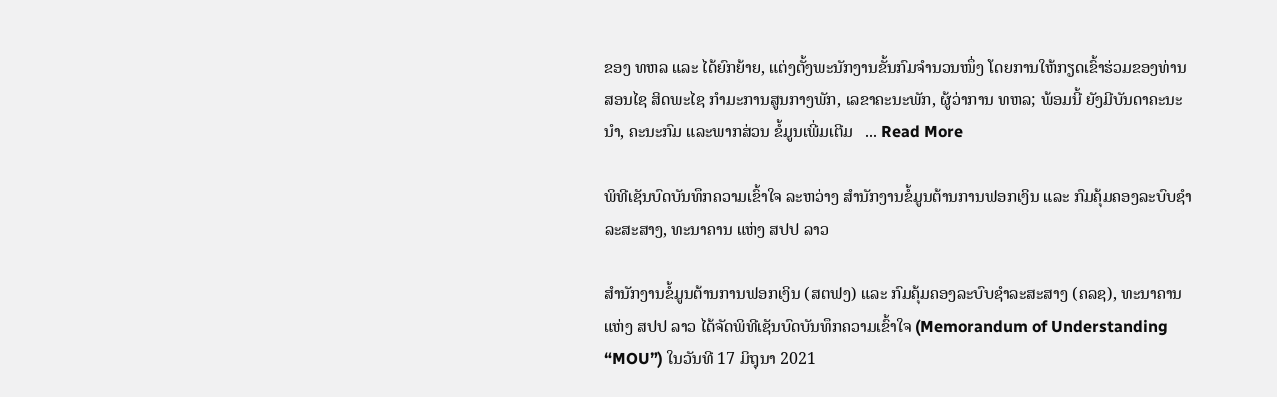ຂອງ ທຫລ ແລະ ໄດ້ຍົກຍ້າຍ, ແຕ່ງຕັ້ງພະນັກງານຂັ້ນກົມຈໍານວນໜຶ່ງ ໂດຍການໃຫ້ກຽດເຂົ້າຮ່ວມຂອງທ່ານ ສອນໄຊ ສິດພະໄຊ ກໍາມະການສູນກາງພັກ, ເລຂາຄະນະພັກ, ຜູ້ວ່າການ ທຫລ; ພ້ອມນີ້ ຍັງມີບັນດາຄະນະນໍາ, ຄະນະກົມ ແລະພາກສ່ວນ ຂໍ້ມູນເພີ່ມເຕີມ   ... Read More

ພິທີເຊັນບົດບັນທຶກຄວາມເຂົ້າໃຈ ລະຫວ່າງ ສໍານັກງານຂໍ້ມູນຕ້ານການຟອກເງິນ ແລະ ກົມຄຸ້ມຄອງລະບົບຊຳລະສະສາງ, ທະນາຄານ ແຫ່ງ ສປປ ລາວ

ສຳນັກງານຂໍ້ມູນຕ້ານການຟອກເງິນ (ສຕຟງ) ແລະ ກົມຄຸ້ມຄອງລະບົບຊຳລະສະສາງ (ຄລຊ), ທະນາຄານ ແຫ່ງ ສປປ ລາວ ໄດ້ຈັດພິທີເຊັນບົດບັນທຶກຄວາມເຂົ້າໃຈ (Memorandum of Understanding “MOU”) ໃນວັນທີ 17 ມິຖຸນາ 2021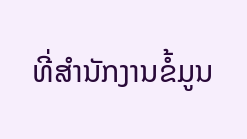ທີ່ສໍານັກງານຂໍ້ມູນ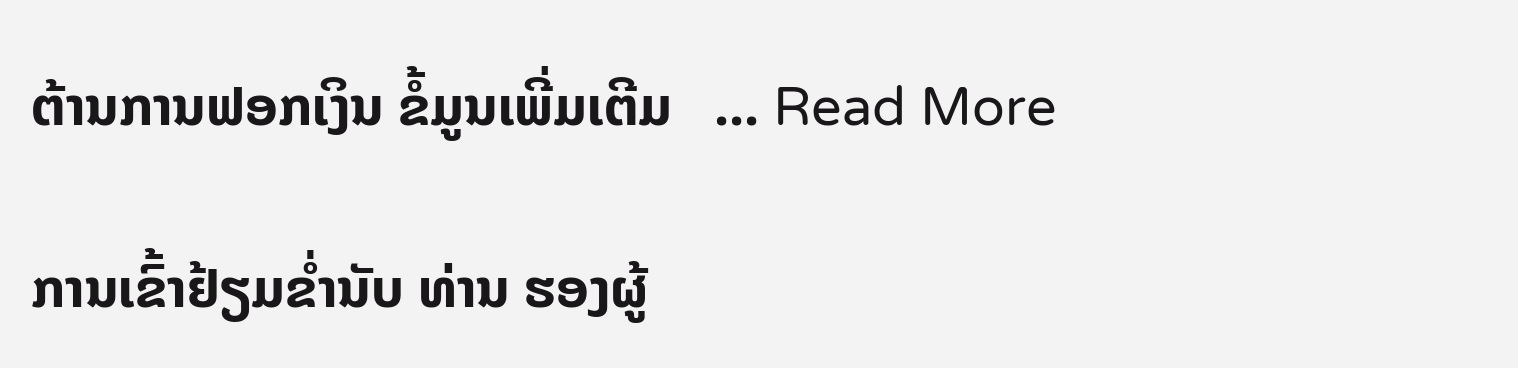ຕ້ານການຟອກເງິນ ຂໍ້ມູນເພີ່ມເຕີມ   ... Read More

ການເຂົ້າຢ້ຽມຂໍ່ານັບ ທ່ານ ຮອງຜູ້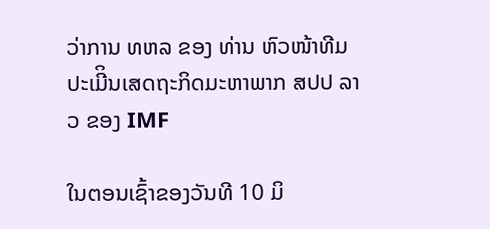ວ່າການ ທຫລ ຂອງ ທ່ານ ຫົວໜ້າທີມປະເມີິນເສດຖະກິດມະຫາພາກ ສປປ ລາວ ຂອງ IMF

ໃນຕອນເຊົ້າຂອງວັນທີ 10 ມິ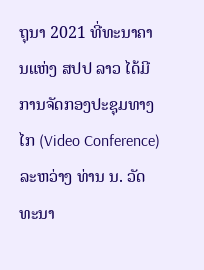ຖຸນາ 2021 ທີ່ທະນາຄານແຫ່ງ ສປປ ລາວ ໄດ້ມີການຈັດກອງປະຊຸມທາງໄກ (Video Conference) ລະຫວ່າງ ທ່ານ ນ. ວັດທະນາ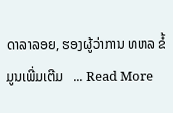ດາລາລອຍ, ຮອງຜູ້ວ່າການ ທຫລ ຂໍ້ມູນເພີ່ມເຕີມ   ... Read More